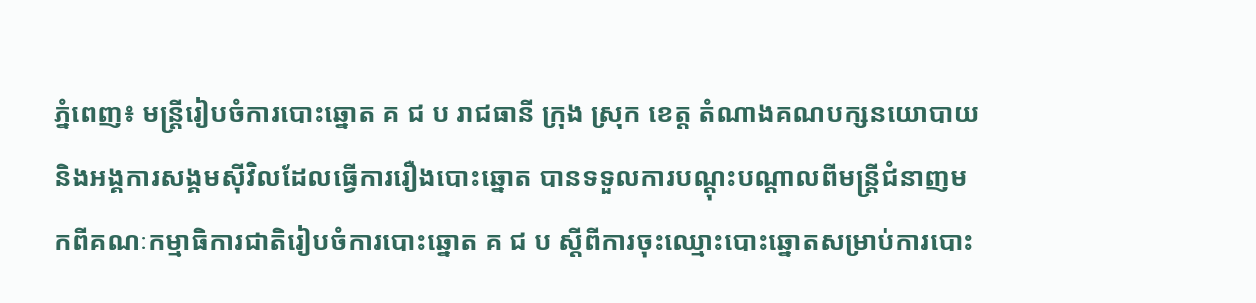ភ្នំពេញ៖ មន្រ្តីរៀបចំការបោះឆ្នោត គ ជ ប រាជធានី ក្រុង ស្រុក ខេត្ត តំណាងគណបក្សនយោបាយ និងអង្គការសង្គមស៊ីវិលដែលធ្វើការរឿងបោះឆ្នោត បានទទួលការបណ្តុះបណ្តាលពីមន្ត្រីជំនាញមកពីគណៈកម្មាធិការជាតិរៀបចំការបោះឆ្នោត គ ជ ប ស្តីពីការចុះឈ្មោះបោះឆ្នោតសម្រាប់ការបោះ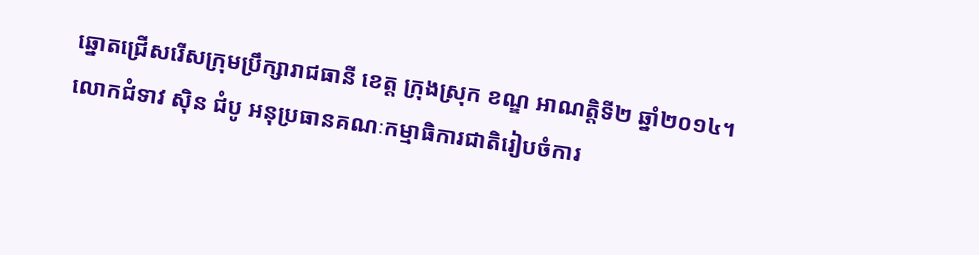ឆ្នោតជ្រើសរើសក្រុមប្រឹក្សារាជធានី ខេត្ត ក្រុងស្រុក ខណ្ឌ អាណត្តិទី២ ឆ្នាំ២០១៤។
លោកជំទាវ ស៊ិន ជំបូ អនុប្រធានគណៈកម្មាធិការជាតិរៀបចំការ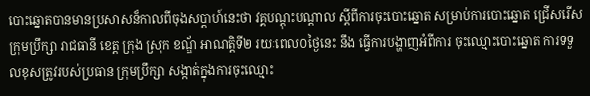បោះឆ្នោតបានមានប្រសាសន៏កាលពីចុងសប្តាហ៍នេះថា វគ្គបណ្តុះបណ្តាល ស្តីពីការចុះបោះឆ្នោត សម្រាប់ការបោះឆ្នោត ជ្រើសរើស ក្រុមប្រឹក្សា រាជធានី ខេត្ត ក្រុង ស្រុក ខណ្ឌ័ អាណត្តិទី២ រយៈពេល០ថ្ងៃនេះ នឹង ធ្វើការបង្ហាញអំពីការ ចុះឈ្មោះបោះឆ្នោត ការទទួលខុសត្រូវរបស់ប្រធាន ក្រុមប្រឹក្សា សង្កាត់ក្នុងការចុះឈ្មោះ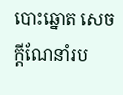បោះឆ្នោត សេចក្តីណែនាំរប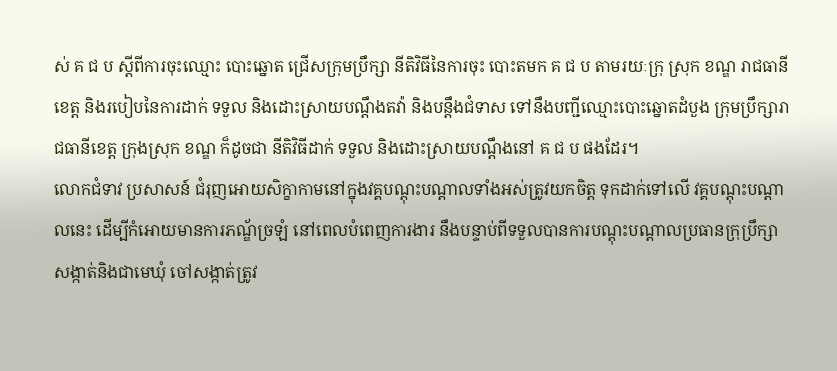ស់ គ ជ ប ស្តីពីការចុះឈ្មោះ បោះឆ្នោត ជ្រើសក្រុមប្រឹក្សា នីតិវិធីនៃការចុះ បោះតមក គ ជ ប តាមរយៈក្រុ ស្រុក ខណ្ឌ រាជធានីខេត្ត និងរបៀបនៃការដាក់ ទទួល និងដោះស្រាយបណ្តឹងតវ៉ា និងបន្តឹងជំទាស ទៅនឹងបញ្ជីឈ្មោះបោះឆ្នោតដំបួង ក្រុមប្រឹក្សារាជធានីខេត្ត ក្រុងស្រុក ខណ្ឌ ក៏ដូចជា នីតិវិធីដាក់ ទទួល និងដោះស្រាយបណ្តឹងនៅ គ ជ ប ផងដែរ។
លោកជំទាវ ប្រសាសន៍ ជំរុញអោយសិក្ខាកាមនៅក្នុងវគ្គបណ្តុះបណ្តាលទាំងអស់ត្រូវយកចិត្ត ទុកដាក់ទៅលើ វគ្គបណ្តុះបណ្តាលនេះ ដើម្បីកំអោយមានការភណ័្ឌច្រឡំ នៅពេលបំពេញការងារ នឹងបន្ទាប់ពីទទួលបានការបណ្តុះបណ្តាលប្រធានក្រុប្រឹក្សា សង្កាត់និងជាមេឃុំ ចៅសង្កាត់ត្រូវ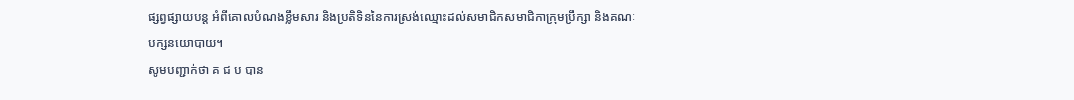ផ្សព្វផ្សាយបន្ត អំពីគោលបំណងខ្លឹមសារ និងប្រតិទិននៃការស្រង់ឈ្មោះដល់សមាជិកសមាជិកាក្រុមប្រឹក្សា និងគណៈបក្សនយោបាយ។
សូមបញ្ជាក់ថា គ ជ ប បាន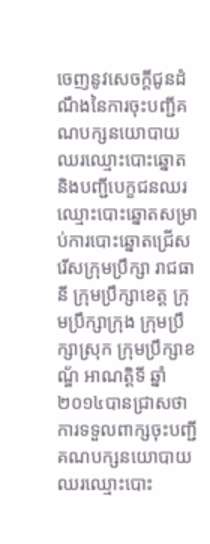ចេញនូវសេចក្តីជូនដំណឹងនៃការចុះបញ្ជីគណបក្សនយោបាយ ឈរឈ្មោះបោះឆ្នោត និងបញ្ជីបេក្ខជនឈរឈ្មោះបោះឆ្នោតសម្រាប់ការបោះឆ្នោតជ្រើសរើសក្រុមប្រឹក្សា រាជធានី ក្រុមប្រឹក្សាខេត្ត ក្រុមប្រឹក្សាក្រុង ក្រុមប្រឹក្សាស្រុក ក្រុមប្រឹក្សាខណ័្ឌ អាណត្តិទី ឆ្នាំ២០១៤បានជ្រាសថា ការទទួលពាក្សចុះបញ្ជីគណបក្សនយោបាយឈរឈ្មោះបោះ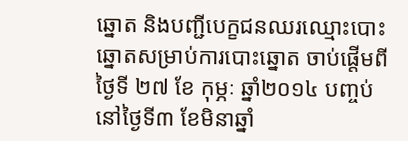ឆ្នោត និងបញ្ជីបេក្ខជនឈរឈ្មោះបោះឆ្នោតសម្រាប់ការបោះឆ្នោត ចាប់ផ្តើមពីថ្ងៃទី ២៧ ខែ កុម្ភៈ ឆ្នាំ២០១៤ បញ្ចប់ នៅថ្ងៃទី៣ ខែមិនាឆ្នាំ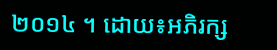២០១៤ ។ ដោយ៖អភិរក្ស